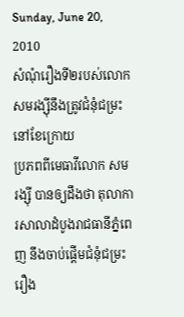Sunday, June 20, 2010
សំណុំរឿងទី២របស់លោកសមរង្ស៊ីនឹងត្រូវជំនុំជម្រះនៅខែក្រោយ
ប្រភពពីមេធាវីលោក សម រង្ស៊ី បានឲ្យដឹងថា តុលាការសាលាដំបូងរាជធានីភ្នំពេញ នឹងចាប់ផ្ដើមជំនុំជម្រះ រឿង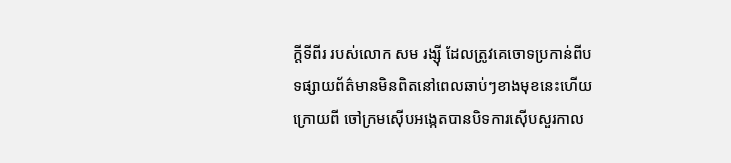ក្ដីទីពីរ របស់លោក សម រង្ស៊ី ដែលត្រូវគេចោទប្រកាន់ពីបទផ្សាយព័ត៌មានមិនពិតនៅពេលឆាប់ៗខាងមុខនេះហើយ ក្រោយពី ចៅក្រមស៊ើបអង្កេតបានបិទការស៊ើបសួរកាល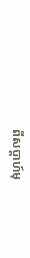ពីសប្ដាហ៍មុ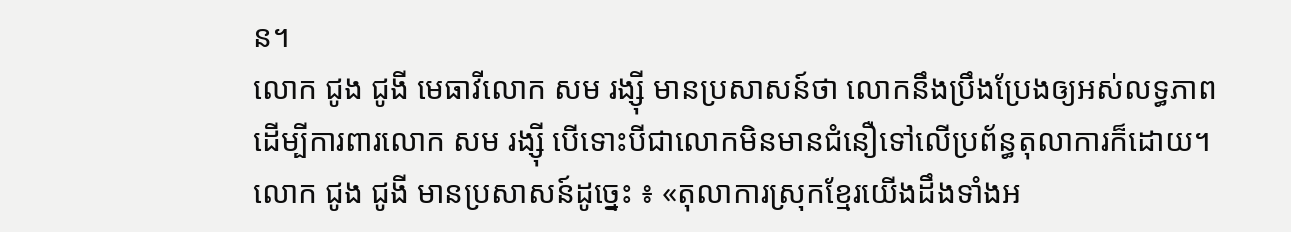ន។
លោក ជូង ជូងី មេធាវីលោក សម រង្ស៊ី មានប្រសាសន៍ថា លោកនឹងប្រឹងប្រែងឲ្យអស់លទ្ធភាព ដើម្បីការពារលោក សម រង្ស៊ី បើទោះបីជាលោកមិនមានជំនឿទៅលើប្រព័ន្ធតុលាការក៏ដោយ។
លោក ជូង ជូងី មានប្រសាសន៍ដូច្នេះ ៖ «តុលាការស្រុកខ្មែរយើងដឹងទាំងអ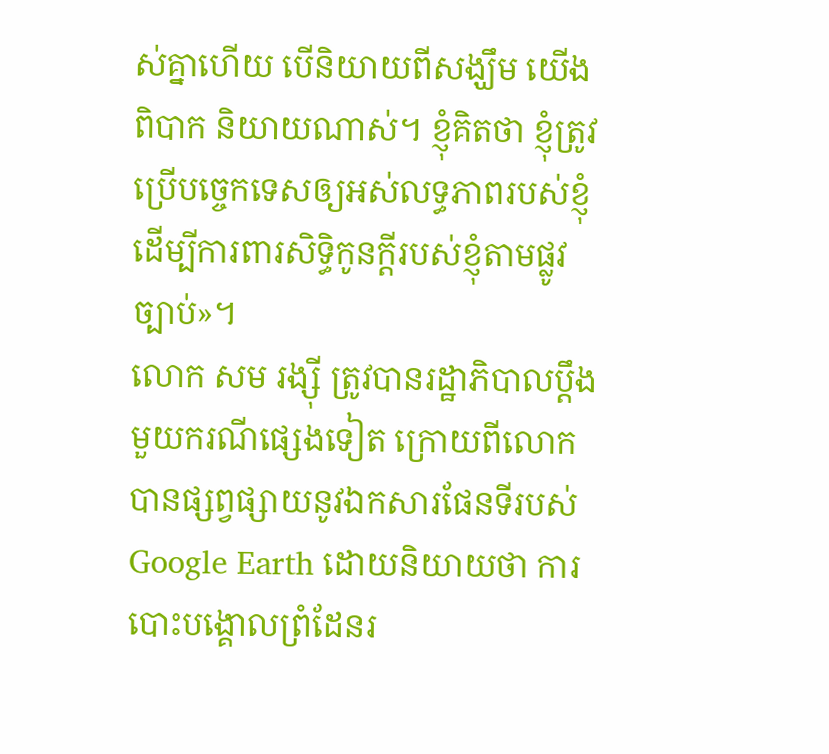ស់គ្នាហើយ បើនិយាយពីសង្ឃឹម យើងពិបាក និយាយណាស់។ ខ្ញុំគិតថា ខ្ញុំត្រូវប្រើបច្ចេកទេសឲ្យអស់លទ្ធភាពរបស់ខ្ញុំ ដើម្បីការពារសិទ្ធិកូនក្ដីរបស់ខ្ញុំតាមផ្លូវច្បាប់»។
លោក សម រង្ស៊ី ត្រូវបានរដ្ឋាភិបាលប្ដឹងមួយករណីផ្សេងទៀត ក្រោយពីលោកបានផ្សព្វផ្សាយនូវឯកសារផែនទីរបស់ Google Earth ដោយនិយាយថា ការបោះបង្គោលព្រំដែនរ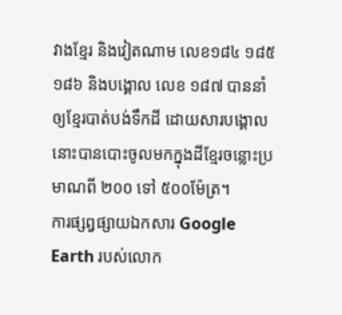វាងខ្មែរ និងវៀតណាម លេខ១៨៤ ១៨៥ ១៨៦ និងបង្គោល លេខ ១៨៧ បាននាំឲ្យខ្មែរបាត់បង់ទឹកដី ដោយសារបង្គោលនោះបានបោះចូលមកក្នុងដីខ្មែរចន្លោះប្រមាណពី ២០០ ទៅ ៥០០ម៉ែត្រ។
ការផ្សព្វផ្សាយឯកសារ Google Earth របស់លោក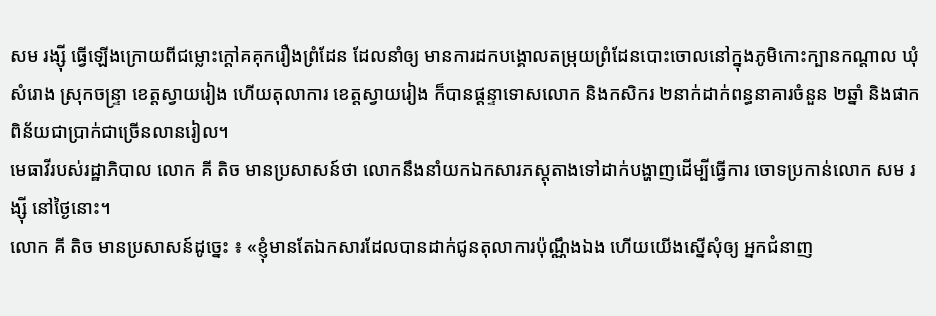សម រង្ស៊ី ធ្វើឡើងក្រោយពីជម្លោះក្ដៅគគុករឿងព្រំដែន ដែលនាំឲ្យ មានការដកបង្គោលតម្រុយព្រំដែនបោះចោលនៅក្នុងភូមិកោះក្បានកណ្តាល ឃុំសំរោង ស្រុកចន្ទ្រា ខេត្តស្វាយរៀង ហើយតុលាការ ខេត្តស្វាយរៀង ក៏បានផ្ដន្ទាទោសលោក និងកសិករ ២នាក់ដាក់ពន្ធនាគារចំនួន ២ឆ្នាំ និងផាកពិន័យជាប្រាក់ជាច្រើនលានរៀល។
មេធាវីរបស់រដ្ឋាភិបាល លោក គី តិច មានប្រសាសន៍ថា លោកនឹងនាំយកឯកសារភស្តុតាងទៅដាក់បង្ហាញដើម្បីធ្វើការ ចោទប្រកាន់លោក សម រង្ស៊ី នៅថ្ងៃនោះ។
លោក គី តិច មានប្រសាសន៍ដូច្នេះ ៖ «ខ្ញុំមានតែឯកសារដែលបានដាក់ជូនតុលាការប៉ុណ្ណឹងឯង ហើយយើងស្នើសុំឲ្យ អ្នកជំនាញ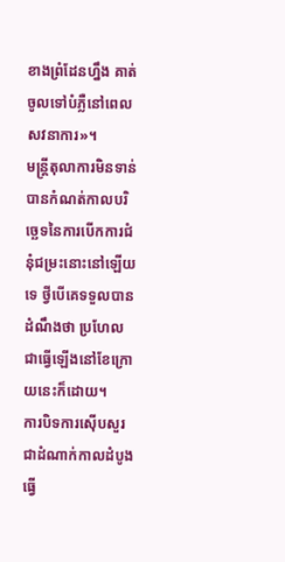ខាងព្រំដែនហ្នឹង គាត់ចូលទៅបំភ្លឺនៅពេលសវនាការ»។
មន្ត្រីតុលាការមិនទាន់បានកំណត់កាលបរិច្ឆេទនៃការបើកការជំនុំជម្រះនោះនៅឡើយទេ ថ្វីបើគេទទួលបានដំណឹងថា ប្រហែលជាធ្វើឡើងនៅខែក្រោយនេះក៏ដោយ។
ការបិទការស៊ើបសួរជាដំណាក់កាលដំបូង ធ្វើ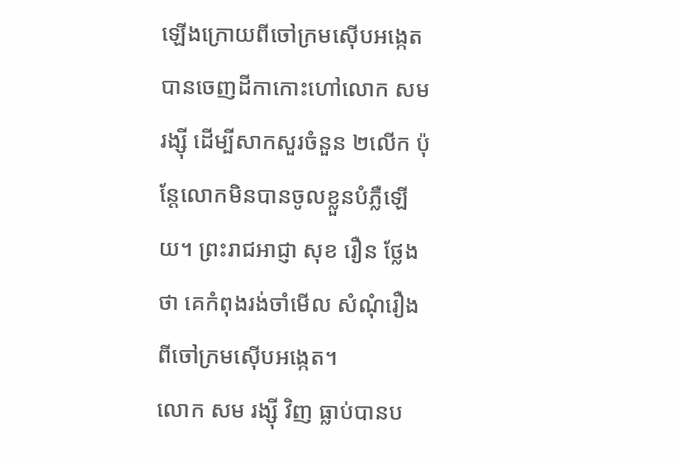ឡើងក្រោយពីចៅក្រមស៊ើបអង្កេតបានចេញដីកាកោះហៅលោក សម រង្ស៊ី ដើម្បីសាកសួរចំនួន ២លើក ប៉ុន្តែលោកមិនបានចូលខ្លួនបំភ្លឺឡើយ។ ព្រះរាជអាជ្ញា សុខ រឿន ថ្លែងថា គេកំពុងរង់ចាំមើល សំណុំរឿងពីចៅក្រមស៊ើបអង្កេត។
លោក សម រង្ស៊ី វិញ ធ្លាប់បានប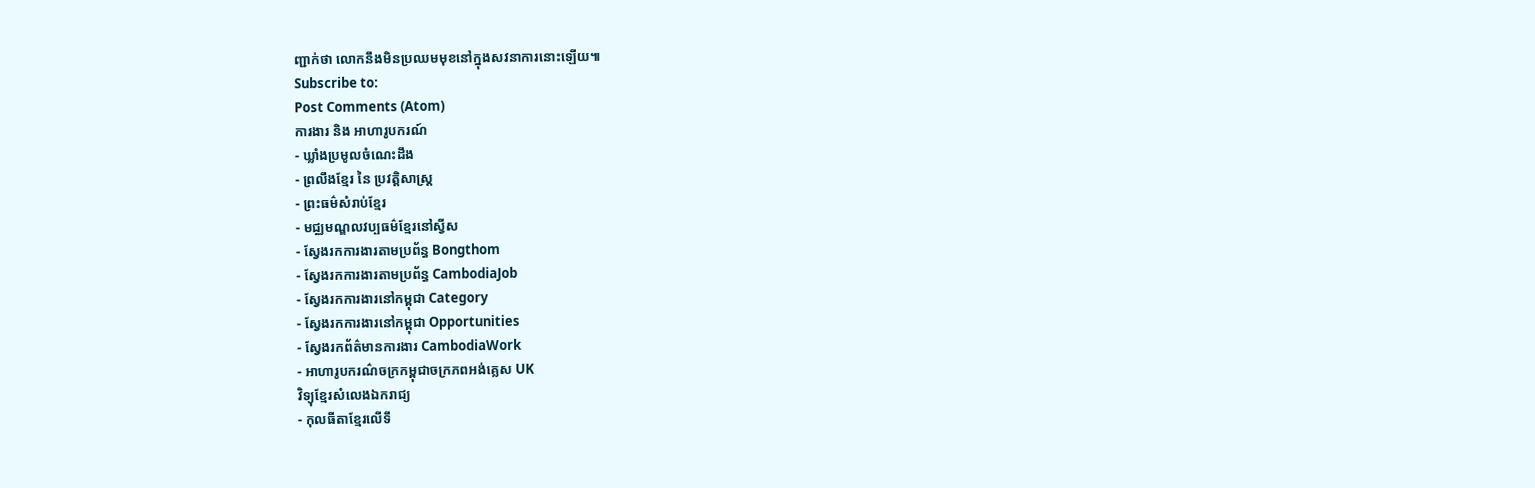ញ្ជាក់ថា លោកនឹងមិនប្រឈមមុខនៅក្នុងសវនាការនោះឡើយ៕
Subscribe to:
Post Comments (Atom)
ការងារ និង អាហារូបករណ៍
- ឃ្លាំងប្រមូលចំណេះដឹង
- ព្រលឹងខ្មែរ នៃ ប្រវត្តិសាស្ត្រ
- ព្រះធម៌សំរាប់ខ្មែរ
- មជ្ឈមណ្ឌលវប្បធម៌ខ្មែរនៅស្វីស
- ស្វែងរកការងារតាមប្រព័ន្ធ Bongthom
- ស្វែងរកការងារតាមប្រព័ន្ធ CambodiaJob
- ស្វែងរកការងារនៅកម្ពុជា Category
- ស្វែងរកការងារនៅកម្ពុជា Opportunities
- ស្វែងរកព័ត៌មានការងារ CambodiaWork
- អាហារូបករណ៌ចក្រកម្ពុជាចក្រភពអង់គ្លេស UK
វិទ្យុខ្មែរសំលេងឯករាជ្យ
- កុលធីតាខ្មែរលើទឹ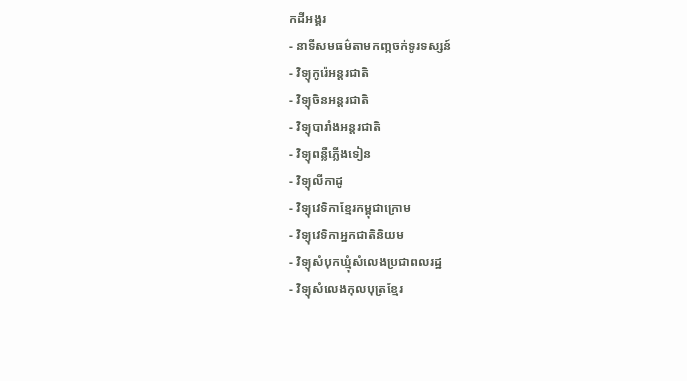កដីអង្គរ
- នាទីសមធម៌តាមកញ្កចក់ទូរទស្សន៍
- វិទ្យុកូរ៉េអន្តរជាតិ
- វិទ្យុចិនអន្តរជាតិ
- វិទ្យុបារាំងអន្តរជាតិ
- វិទ្យុពន្លឺភ្លើងទៀន
- វិទ្យុលីកាដូ
- វិទ្យុវេទិកាខ្មែរកម្ពុជាក្រោម
- វិទ្យុវេទិកាអ្នកជាតិនិយម
- វិទ្យុសំបុកឃ្មុំសំលេងប្រជាពលរដ្ឋ
- វិទ្យុសំលេងកុលបុត្រខ្មែរ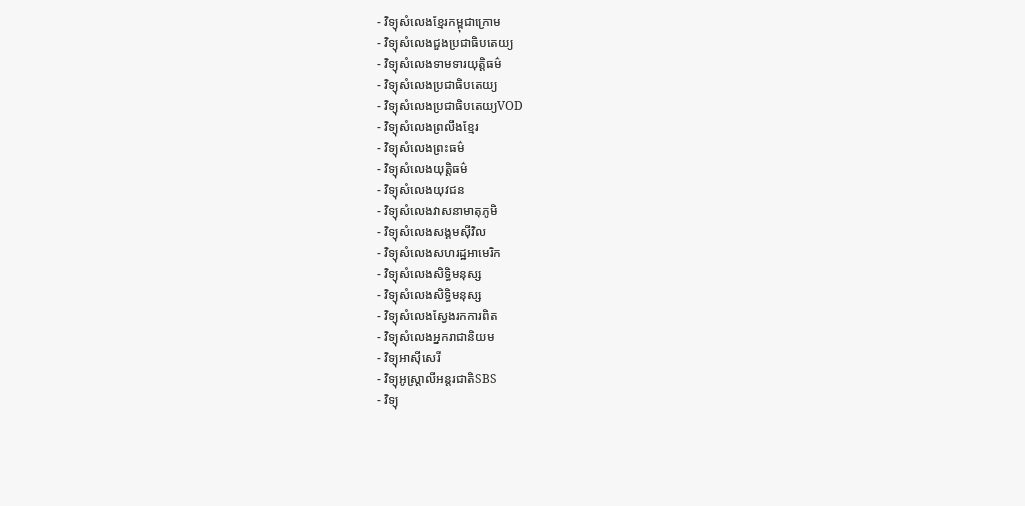- វិទ្យុសំលេងខ្មែរកម្ពុជាក្រោម
- វិទ្យុសំលេងជួងប្រជាធិបតេយ្យ
- វិទ្យុសំលេងទាមទារយុត្តិធម៌
- វិទ្យុសំលេងប្រជាធិបតេយ្យ
- វិទ្យុសំលេងប្រជាធិបតេយ្យVOD
- វិទ្យុសំលេងព្រលឹងខ្មែរ
- វិទ្យុសំលេងព្រះធម៌
- វិទ្យុសំលេងយុត្តិធម៌
- វិទ្យុសំលេងយុវជន
- វិទ្យុសំលេងវាសនាមាតុភូមិ
- វិទ្យុសំលេងសង្គមស៊ីវិល
- វិទ្យុសំលេងសហរដ្ឋអាមេរិក
- វិទ្យុសំលេងសិទ្ធិមនុស្ស
- វិទ្យុសំលេងសិទ្ធិមនុស្ស
- វិទ្យុសំលេងស្វែងរកការពិត
- វិទ្យុសំលេងអ្នករាជានិយម
- វិទ្យុអាស៊ីសេរី
- វិទ្យុអូស្ត្រាលីអន្តរជាតិSBS
- វិទ្យុ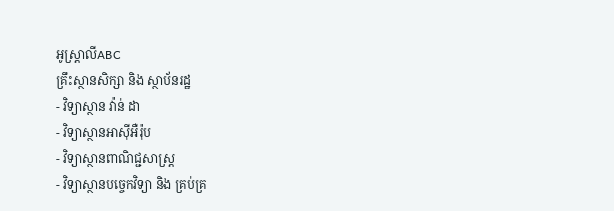អូស្ត្រាលីABC
គ្រឹះស្ថានសិក្សា និង ស្ថាប័នរដ្ឋ
- វិទ្យាស្ថាន វ៉ាន់ ដា
- វិទ្យាស្ថានអាស៊ីអឺរ៉ុប
- វិទ្យាស្ថានពាណិជ្ជសាស្ត្រ
- វិទ្យាស្ថានបច្ចេកវិទ្យា និង គ្រប់គ្រ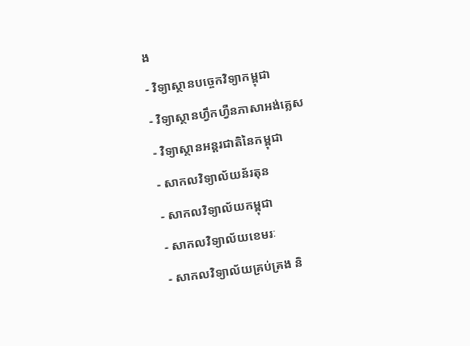ង
- វិទ្យាស្ថានបច្ចេកវិទ្យាកម្ពុជា
- វិទ្យាស្ថានហ្វឹកហ្វឺនភាសាអង់គ្លេស
- វិទ្យាស្ថានអន្តរជាតិនៃកម្ពុជា
- សាកលវិទ្យាល័យន័រតុន
- សាកលវិទ្យាល័យកម្ពុជា
- សាកលវិទ្យាល័យខេមរៈ
- សាកលវិទ្យាល័យគ្រប់គ្រង និ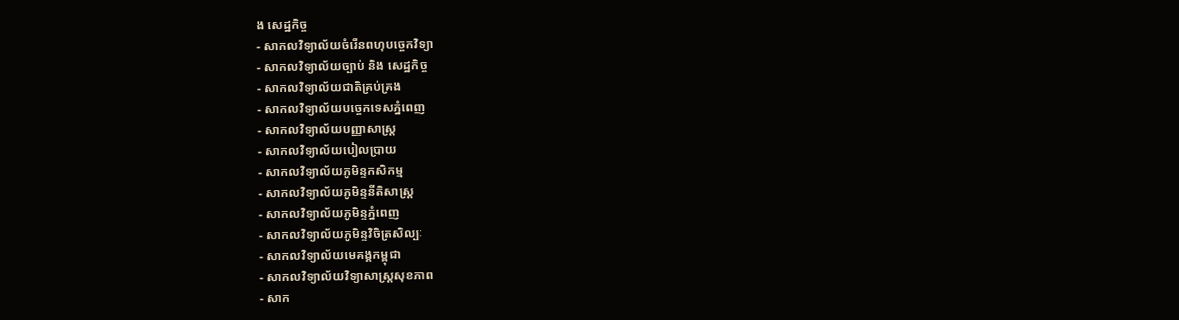ង សេដ្ឋកិច្ច
- សាកលវិទ្យាល័យចំរើនពហុបច្ចេកវិទ្យា
- សាកលវិទ្យាល័យច្បាប់ និង សេដ្ឋកិច្ច
- សាកលវិទ្យាល័យជាតិគ្រប់គ្រង
- សាកលវិទ្យាល័យបច្ចេកទេសភ្នំពេញ
- សាកលវិទ្យាល័យបញ្ញាសាស្ត្រ
- សាកលវិទ្យាល័យបៀលប្រាយ
- សាកលវិទ្យាល័យភូមិន្ទកសិកម្ម
- សាកលវិទ្យាល័យភូមិន្ទនីតិសាស្ត្រ
- សាកលវិទ្យាល័យភូមិន្ទភ្នំពេញ
- សាកលវិទ្យាល័យភូមិន្ទវិចិត្រសិល្បៈ
- សាកលវិទ្យាល័យមេគង្គកម្ពុជា
- សាកលវិទ្យាល័យវិទ្យាសាស្ត្រសុខភាព
- សាក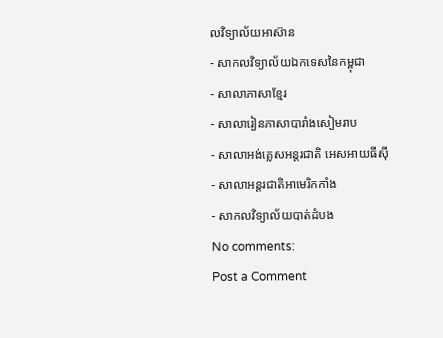លវិទ្យាល័យអាស៊ាន
- សាកលវិទ្យាល័យឯកទេសនៃកម្ពុជា
- សាលាភាសាខ្មែរ
- សាលារៀនភាសាបារាំងសៀមរាប
- សាលាអង់គ្លេសអន្តរជាតិ អេសអាយធីស៊ី
- សាលាអន្តរជាតិអាមេរិកកាំង
- សាកលវិទ្យាល័យបាត់ដំបង
No comments:
Post a Comment